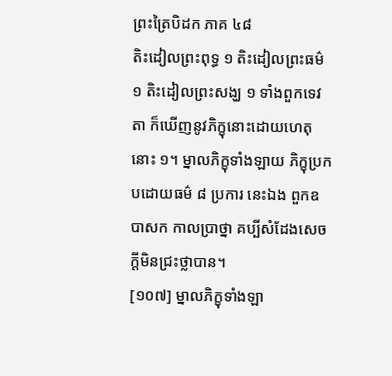ព្រះត្រៃបិដក ភាគ ៤៨
តិះដៀលព្រះពុទ្ធ ១ តិះដៀលព្រះធម៌ ១ តិះដៀលព្រះសង្ឃ ១ ទាំងពួកទេវតា ក៏ឃើញនូវភិក្ខុនោះដោយហេតុនោះ ១។ ម្នាលភិក្ខុទាំងឡាយ ភិក្ខុប្រកបដោយធម៌ ៨ ប្រការ នេះឯង ពួកឧបាសក កាលប្រាថ្នា គប្បីសំដែងសេចក្ដីមិនជ្រះថ្លាបាន។
[១០៧] ម្នាលភិក្ខុទាំងឡា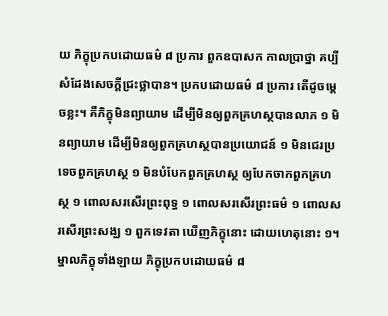យ ភិក្ខុប្រកបដោយធម៌ ៨ ប្រការ ពួកឧបាសក កាលប្រាថ្នា គប្បីសំដែងសេចក្ដីជ្រះថ្លាបាន។ ប្រកបដោយធម៌ ៨ ប្រការ តើដូចម្ដេចខ្លះ។ គឺភិក្ខុមិនព្យាយាម ដើម្បីមិនឲ្យពួកគ្រហស្ថបានលាភ ១ មិនព្យាយាម ដើម្បីមិនឲ្យពួកគ្រហស្ថបានប្រយោជន៍ ១ មិនជេរប្រទេចពួកគ្រហស្ថ ១ មិនបំបែកពួកគ្រហស្ថ ឲ្យបែកចាកពួកគ្រហស្ថ ១ ពោលសរសើរព្រះពុទ្ធ ១ ពោលសរសើរព្រះធម៌ ១ ពោលសរសើរព្រះសង្ឃ ១ ពួកទេវតា ឃើញភិក្ខុនោះ ដោយហេតុនោះ ១។ ម្នាលភិក្ខុទាំងឡាយ ភិក្ខុប្រកបដោយធម៌ ៨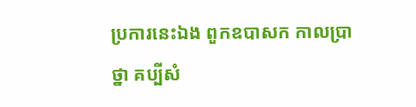ប្រការនេះឯង ពួកឧបាសក កាលប្រាថ្នា គប្បីសំ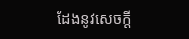ដែងនូវសេចក្ដី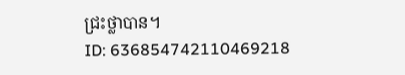ជ្រះថ្លាបាន។
ID: 636854742110469218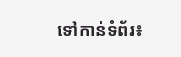ទៅកាន់ទំព័រ៖